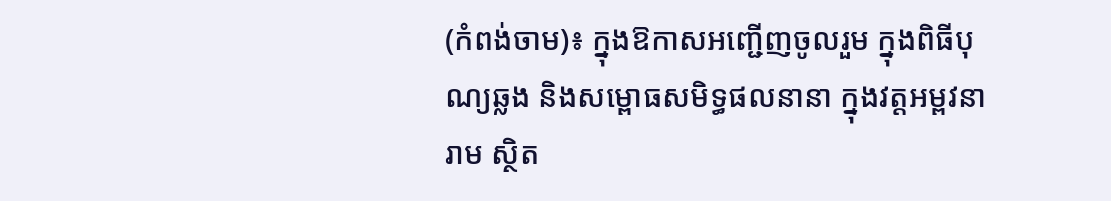(កំពង់ចាម)៖ ក្នុងឱកាសអញ្ជើញចូលរួម ក្នុងពិធីបុណ្យឆ្លង និងសម្ពោធសមិទ្ធផលនានា ក្នុងវត្តអម្ពវនារាម ស្ថិត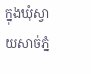ក្នុងឃុំស្វាយសាច់ភ្នំ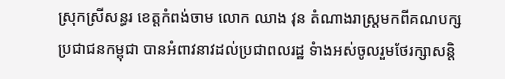ស្រុកស្រីសន្ធរ ខេត្តកំពង់ចាម លោក ឈាង វុន តំណាងរាស្រ្តមកពីគណបក្សប្រជាជនកម្ពុជា បានអំពាវនាវដល់ប្រជាពលរដ្ឋ ទំាងអស់ចូលរួមថែរក្សាសន្តិ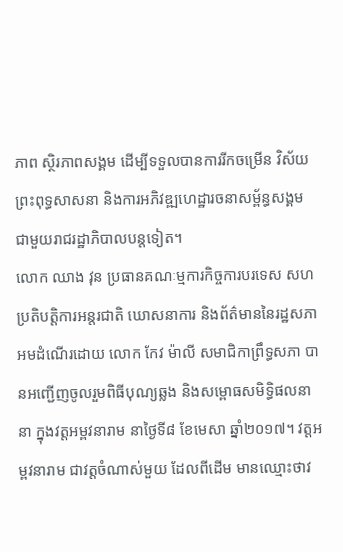ភាព ស្ថិរភាពសង្គម ដើម្បីទទួលបានការរីកចម្រើន វិស័យព្រះពុទ្ធសាសនា និងការអភិវឌ្ឍហេដ្ឋារចនាសម្ព័ន្ធសង្គម ជាមួយរាជរដ្ឋាភិបាលបន្តទៀត។
លោក ឈាង វុន ប្រធានគណៈម្មការកិច្ចការបរទេស សហប្រតិបត្តិការអន្តរជាតិ ឃោសនាការ និងព័ត៌មាននៃរដ្ឋសភា អមដំណើរដោយ លោក កែវ ម៉ាលី សមាជិកាព្រឹទ្ធសភា បានអញ្ជើញចូលរួមពិធីបុណ្យឆ្លង និងសម្ពោធសមិទ្ធិផលនានា ក្នុងវត្តអម្ពវនារាម នាថ្ងៃទី៨ ខែមេសា ឆ្នាំ២០១៧។ វត្តអម្ពវនារាម ជាវត្តចំណាស់មួយ ដែលពីដើម មានឈ្មោះថាវ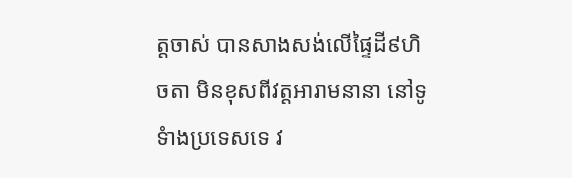ត្តចាស់ បានសាងសង់លើផ្ទៃដី៩ហិចតា មិនខុសពីវត្តអារាមនានា នៅទូទំាងប្រទេសទេ វ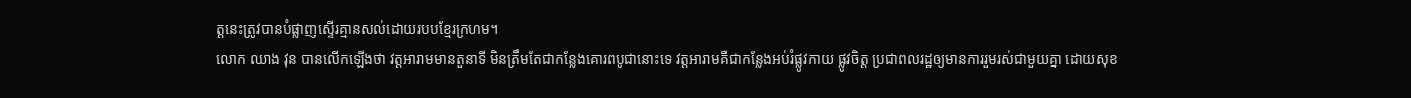ត្តនេះត្រូវបានបំផ្លាញស្ទើរគ្មានសល់ដោយរបបខ្មែរក្រហម។
លោក ឈាង វុន បានលើកឡើងថា វត្តអារាមមានតួនាទី មិនត្រឹមតែជាកន្លែងគោរពបូជានោះទេ វត្តអារាមគឺជាកន្លែងអប់រំផ្លូវកាយ ផ្លូវចិត្ត ប្រជាពលរដ្ឋឲ្យមានការរួមរស់ជាមួយគ្នា ដោយសុខ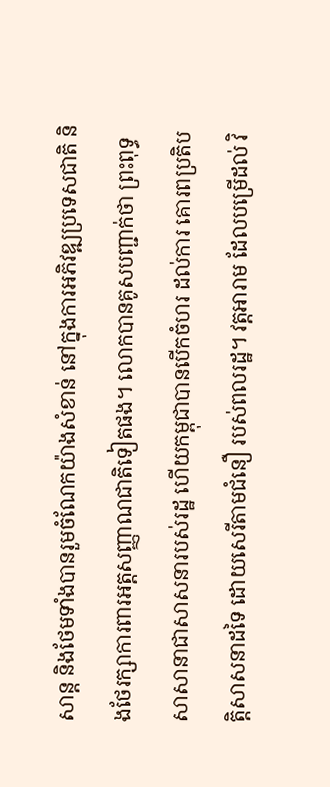សាន្ត និងថែមទាំងបានរួមចំណែកយ៉ាងសំខាន់ នៅក្នុងការអភិវឌ្ឍប្រទេសជាតិ និងថែរក្សាការពារអត្តសញ្ញាណជាតិទៀតផង។ លោកបានគូសបញ្ជាក់ថា ព្រះពុទ្ធសាសានាជាសាសនារបស់រដ្ឋ ហើយកម្ពុជាបានបើកចំហរ ដល់ការ គោរពប្រតិបត្តិសាសនាដទៃ ដោយសេរីតាមជំនឿ របស់ពលរដ្ឋ។ វត្តអារាម ដែលបម្រើដល់ វិ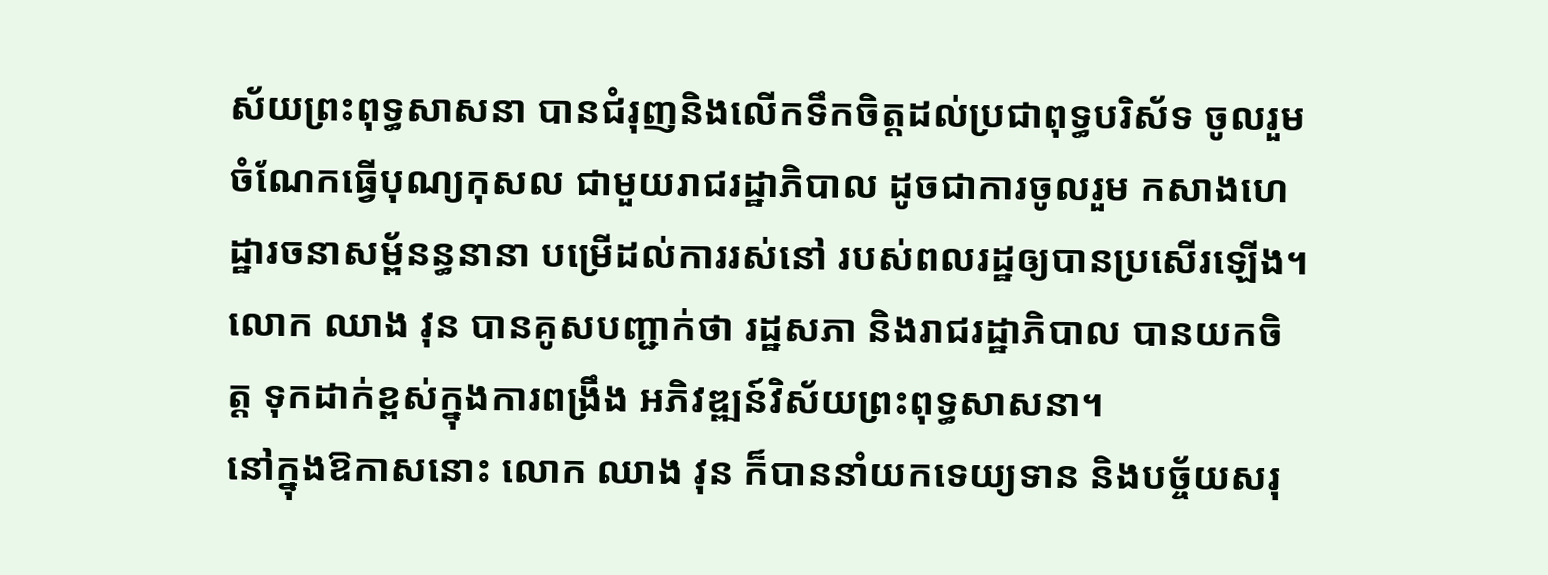ស័យព្រះពុទ្ធសាសនា បានជំរុញនិងលើកទឹកចិត្តដល់ប្រជាពុទ្ធបរិស័ទ ចូលរួមចំណែកធ្វើបុណ្យកុសល ជាមួយរាជរដ្ឋាភិបាល ដូចជាការចូលរួម កសាងហេដ្ឋារចនាសម្ព័នន្ធនានា បម្រើដល់ការរស់នៅ របស់ពលរដ្ឋឲ្យបានប្រសើរឡើង។
លោក ឈាង វុន បានគូសបញ្ជាក់ថា រដ្ឋសភា និងរាជរដ្ឋាភិបាល បានយកចិត្ត ទុកដាក់ខ្ពស់ក្នុងការពង្រឹង អភិវឌ្ឍន៍វិស័យព្រះពុទ្ធសាសនា។
នៅក្នុងឱកាសនោះ លោក ឈាង វុន ក៏បាននាំយកទេយ្យទាន និងបច្ច័យសរុ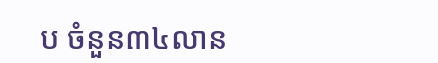ប ចំនួន៣៤លាន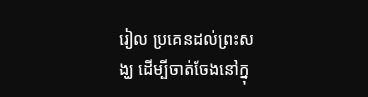រៀល ប្រគេនដល់ព្រះសង្ឃ ដើម្បីចាត់ចែងនៅក្នុ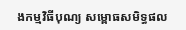ងកម្មវិធីបុណ្យ សម្ពោធសមិទ្ធផល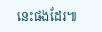នេះផងដែរ៕